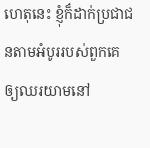ហេតុនេះ ខ្ញុំក៏ដាក់ប្រជាជនតាមអំបូររបស់ពួកគេ ឲ្យឈរយាមនៅ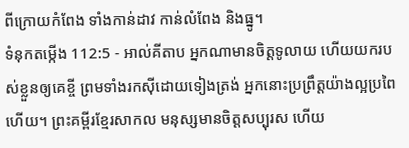ពីក្រោយកំពែង ទាំងកាន់ដាវ កាន់លំពែង និងធ្នូ។
ទំនុកតម្កើង 112:5 - អាល់គីតាប អ្នកណាមានចិត្តទូលាយ ហើយយករបស់ខ្លួនឲ្យគេខ្ចី ព្រមទាំងរកស៊ីដោយទៀងត្រង់ អ្នកនោះប្រព្រឹត្តយ៉ាងល្អប្រពៃហើយ។ ព្រះគម្ពីរខ្មែរសាកល មនុស្សមានចិត្តសប្បុរស ហើយ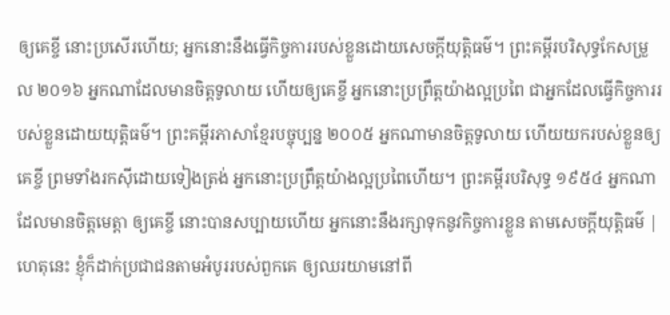ឲ្យគេខ្ចី នោះប្រសើរហើយ; អ្នកនោះនឹងធ្វើកិច្ចការរបស់ខ្លួនដោយសេចក្ដីយុត្តិធម៌។ ព្រះគម្ពីរបរិសុទ្ធកែសម្រួល ២០១៦ អ្នកណាដែលមានចិត្តទូលាយ ហើយឲ្យគេខ្ចី អ្នកនោះប្រព្រឹត្តយ៉ាងល្អប្រពៃ ជាអ្នកដែលធ្វើកិច្ចការរបស់ខ្លួនដោយយុត្តិធម៌។ ព្រះគម្ពីរភាសាខ្មែរបច្ចុប្បន្ន ២០០៥ អ្នកណាមានចិត្តទូលាយ ហើយយករបស់ខ្លួនឲ្យគេខ្ចី ព្រមទាំងរកស៊ីដោយទៀងត្រង់ អ្នកនោះប្រព្រឹត្តយ៉ាងល្អប្រពៃហើយ។ ព្រះគម្ពីរបរិសុទ្ធ ១៩៥៤ អ្នកណាដែលមានចិត្តមេត្តា ឲ្យគេខ្ចី នោះបានសប្បាយហើយ អ្នកនោះនឹងរក្សាទុកនូវកិច្ចការខ្លួន តាមសេចក្ដីយុត្តិធម៌ |
ហេតុនេះ ខ្ញុំក៏ដាក់ប្រជាជនតាមអំបូររបស់ពួកគេ ឲ្យឈរយាមនៅពី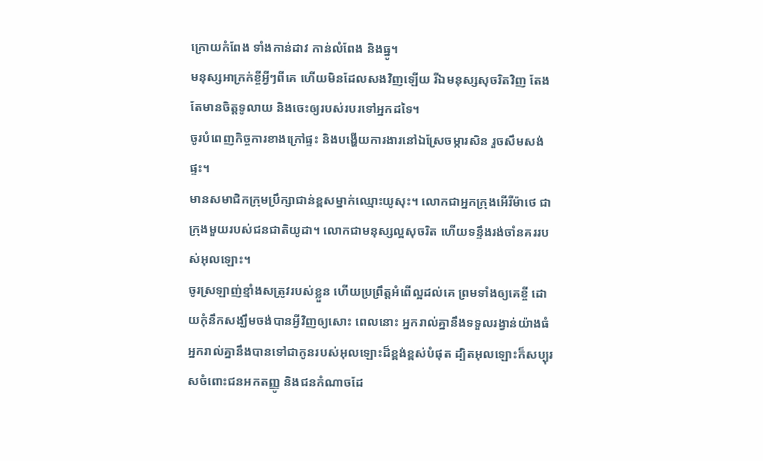ក្រោយកំពែង ទាំងកាន់ដាវ កាន់លំពែង និងធ្នូ។
មនុស្សអាក្រក់ខ្ចីអ្វីៗពីគេ ហើយមិនដែលសងវិញឡើយ រីឯមនុស្សសុចរិតវិញ តែងតែមានចិត្តទូលាយ និងចេះឲ្យរបស់របរទៅអ្នកដទៃ។
ចូរបំពេញកិច្ចការខាងក្រៅផ្ទះ និងបង្ហើយការងារនៅឯស្រែចម្ការសិន រួចសឹមសង់ផ្ទះ។
មានសមាជិកក្រុមប្រឹក្សាជាន់ខ្ពសម្នាក់ឈ្មោះយូសុះ។ លោកជាអ្នកក្រុងអើរីម៉ាថេ ជាក្រុងមួយរបស់ជនជាតិយូដា។ លោកជាមនុស្សល្អសុចរិត ហើយទន្ទឹងរង់ចាំនគររបស់អុលឡោះ។
ចូរស្រឡាញ់ខ្មាំងសត្រូវរបស់ខ្លួន ហើយប្រព្រឹត្ដអំពើល្អដល់គេ ព្រមទាំងឲ្យគេខ្ចី ដោយកុំនឹកសង្ឃឹមចង់បានអ្វីវិញឲ្យសោះ ពេលនោះ អ្នករាល់គ្នានឹងទទួលរង្វាន់យ៉ាងធំ អ្នករាល់គ្នានឹងបានទៅជាកូនរបស់អុលឡោះដ៏ខ្ពង់ខ្ពស់បំផុត ដ្បិតអុលឡោះក៏សប្បុរសចំពោះជនអកតញ្ញូ និងជនកំណាចដែ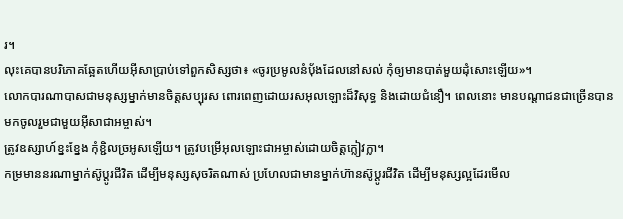រ។
លុះគេបានបរិភោគឆ្អែតហើយអ៊ីសាប្រាប់ទៅពួកសិស្សថា៖ «ចូរប្រមូលនំបុ័ងដែលនៅសល់ កុំឲ្យមានបាត់មួយដុំសោះឡើយ»។
លោកបារណាបាសជាមនុស្សម្នាក់មានចិត្ដសប្បុរស ពោរពេញដោយរសអុលឡោះដ៏វិសុទ្ធ និងដោយជំនឿ។ ពេលនោះ មានបណ្ដាជនជាច្រើនបានមកចូលរួមជាមួយអ៊ីសាជាអម្ចាស់។
ត្រូវឧស្សាហ៍ខ្នះខ្នែង កុំខ្ជិលច្រអូសឡើយ។ ត្រូវបម្រើអុលឡោះជាអម្ចាស់ដោយចិត្ដក្លៀវក្លា។
កម្រមាននរណាម្នាក់ស៊ូប្ដូរជីវិត ដើម្បីមនុស្សសុចរិតណាស់ ប្រហែលជាមានម្នាក់ហ៊ានស៊ូប្ដូរជីវិត ដើម្បីមនុស្សល្អដែរមើល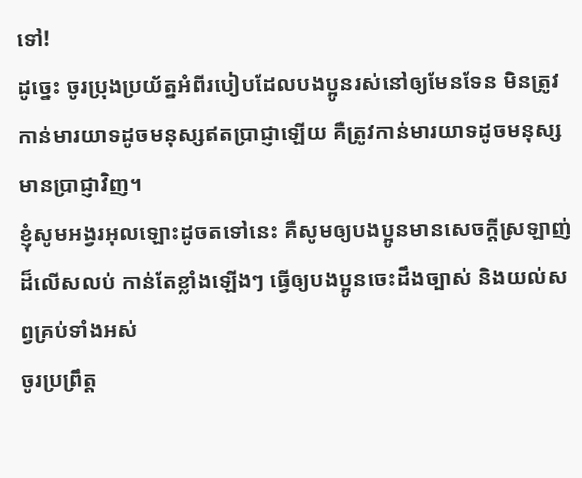ទៅ!
ដូច្នេះ ចូរប្រុងប្រយ័ត្នអំពីរបៀបដែលបងប្អូនរស់នៅឲ្យមែនទែន មិនត្រូវកាន់មារយាទដូចមនុស្សឥតប្រាជ្ញាឡើយ គឺត្រូវកាន់មារយាទដូចមនុស្សមានប្រាជ្ញាវិញ។
ខ្ញុំសូមអង្វរអុលឡោះដូចតទៅនេះ គឺសូមឲ្យបងប្អូនមានសេចក្ដីស្រឡាញ់ដ៏លើសលប់ កាន់តែខ្លាំងឡើងៗ ធ្វើឲ្យបងប្អូនចេះដឹងច្បាស់ និងយល់សព្វគ្រប់ទាំងអស់
ចូរប្រព្រឹត្ដ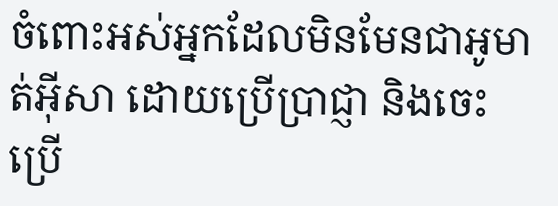ចំពោះអស់អ្នកដែលមិនមែនជាអូមាត់អ៊ីសា ដោយប្រើប្រាជ្ញា និងចេះប្រើ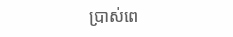ប្រាស់ពេ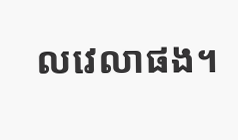លវេលាផង។